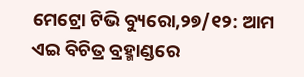ମେଟ୍ରୋ ଟିଭି ବ୍ୟୁରୋ,୨୭/୧୨: ଆମ ଏଇ ବିଚିତ୍ର ବ୍ରହ୍ମାଣ୍ଡରେ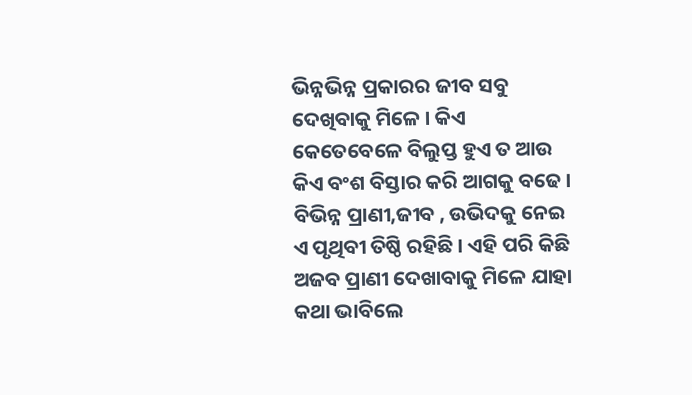ଭିନ୍ନଭିନ୍ନ ପ୍ରକାରର ଜୀବ ସବୁ ଦେଖିବାକୁ ମିଳେ । କିଏ କେତେବେଳେ ବିଲୁପ୍ତ ହୁଏ ତ ଆଉ କିଏ ବଂଶ ବିସ୍ତାର କରି ଆଗକୁ ବଢେ । ବିଭିନ୍ନ ପ୍ରାଣୀ,ଜୀବ , ଉଭିଦକୁ ନେଇ ଏ ପୃଥିବୀ ତିଷ୍ଠି ରହିଛି । ଏହି ପରି କିଛି ଅଜବ ପ୍ରାଣୀ ଦେଖାବାକୁ ମିଳେ ଯାହା କଥା ଭାବିଲେ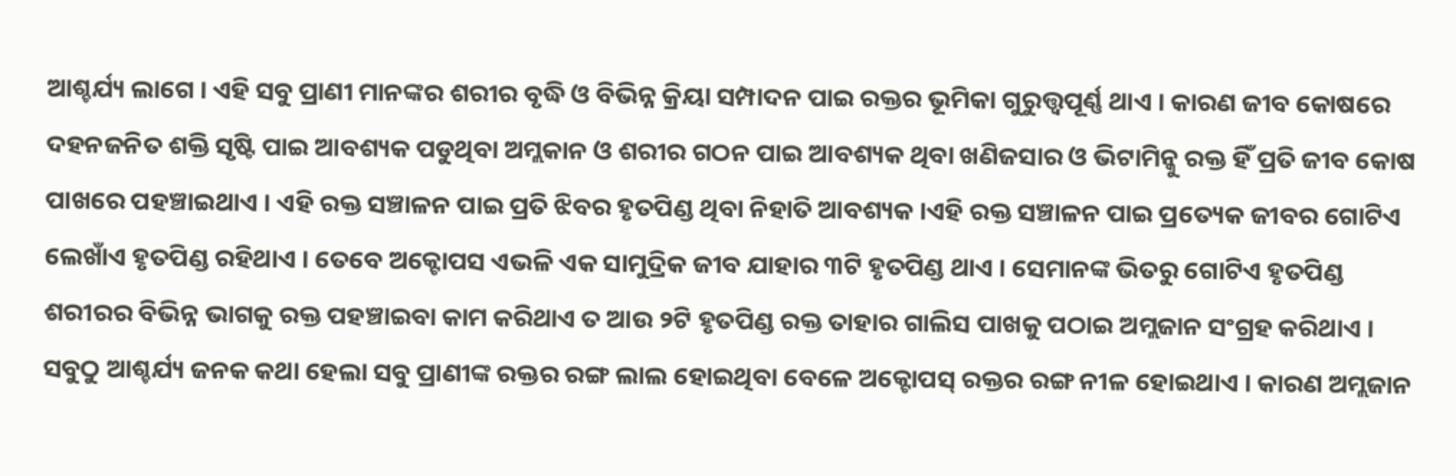ଆଶ୍ଚର୍ଯ୍ୟ ଲାଗେ । ଏହି ସବୁ ପ୍ରାଣୀ ମାନଙ୍କର ଶରୀର ବୃଦ୍ଧି ଓ ବିଭିନ୍ନ କ୍ରିୟା ସମ୍ପାଦନ ପାଇ ରକ୍ତର ଭୂମିକା ଗୁରୁତ୍ତ୍ୱପୂର୍ଣ୍ଣ ଥାଏ । କାରଣ ଜୀବ କୋଷରେ ଦହନଜନିତ ଶକ୍ତି ସୃଷ୍ଟି ପାଇ ଆବଶ୍ୟକ ପଡୁଥିବା ଅମ୍ଲକାନ ଓ ଶରୀର ଗଠନ ପାଇ ଆବଶ୍ୟକ ଥିବା ଖଣିଜସାର ଓ ଭିଟାମିନ୍କୁ ରକ୍ତ ହିଁ ପ୍ରତି ଜୀବ କୋଷ ପାଖରେ ପହଞ୍ଚାଇଥାଏ । ଏହି ରକ୍ତ ସଞ୍ଚାଳନ ପାଇ ପ୍ରତି ଝିବର ହୃତପିଣ୍ଡ ଥିବା ନିହାତି ଆବଶ୍ୟକ ।ଏହି ରକ୍ତ ସଞ୍ଚାଳନ ପାଇ ପ୍ରତ୍ୟେକ ଜୀବର ଗୋଟିଏ ଲେଖାଁଏ ହୃତପିଣ୍ଡ ରହିଥାଏ । ତେବେ ଅକ୍ଟୋପସ ଏଭଳି ଏକ ସାମୁଦ୍ରିକ ଜୀବ ଯାହାର ୩ଟି ହୃତପିଣ୍ଡ ଥାଏ । ସେମାନଙ୍କ ଭିତରୁ ଗୋଟିଏ ହୃତପିଣ୍ଡ ଶରୀରର ବିଭିନ୍ନ ଭାଗକୁ ରକ୍ତ ପହଞ୍ଚାଇବା କାମ କରିଥାଏ ତ ଆଉ ୨ଟି ହୃତପିଣ୍ଡ ରକ୍ତ ତାହାର ଗାଲିସ ପାଖକୁ ପଠାଇ ଅମ୍ଲଜାନ ସଂଗ୍ରହ କରିଥାଏ ।
ସବୁଠୁ ଆଶ୍ଚର୍ଯ୍ୟ ଜନକ କଥା ହେଲା ସବୁ ପ୍ରାଣୀଙ୍କ ରକ୍ତର ରଙ୍ଗ ଲାଲ ହୋଇଥିବା ବେଳେ ଅକ୍ଟୋପସ୍ ରକ୍ତର ରଙ୍ଗ ନୀଳ ହୋଇଥାଏ । କାରଣ ଅମ୍ଲଜାନ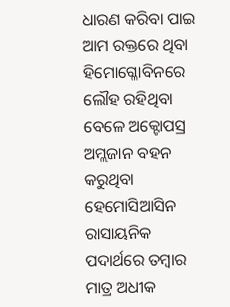ଧାରଣ କରିବା ପାଇ ଆମ ରକ୍ତରେ ଥିବା ହିମୋଗ୍ଳୋବିନରେ ଲୌହ ରହିଥିବା ବେଳେ ଅକ୍ଟୋପସ୍ର ଅମ୍ଲଜାନ ବହନ କରୁଥିବା ହେମୋସିଆସିନ ରାସାୟନିକ ପଦାର୍ଥରେ ତମ୍ବାର ମାତ୍ର ଅଧୀକ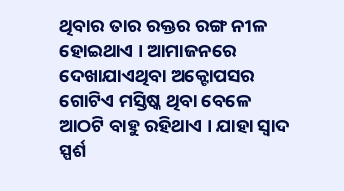ଥିବାର ତାର ରକ୍ତର ରଙ୍ଗ ନୀଳ ହୋଇଥାଏ । ଆମାଜନରେ ଦେଖାଯାଏଥିବା ଅକ୍ଟୋପସର ଗୋଟିଏ ମସ୍ତିଷ୍କ ଥିବା ବେଳେ ଆଠଟି ବାହୁ ରହିଥାଏ । ଯାହା ସ୍ୱାଦ ସ୍ପର୍ଶ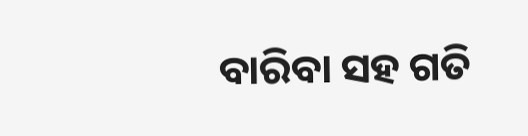ବାରିବା ସହ ଗତି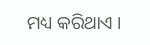ମଧ୍ୟ କରିଥାଏ ।